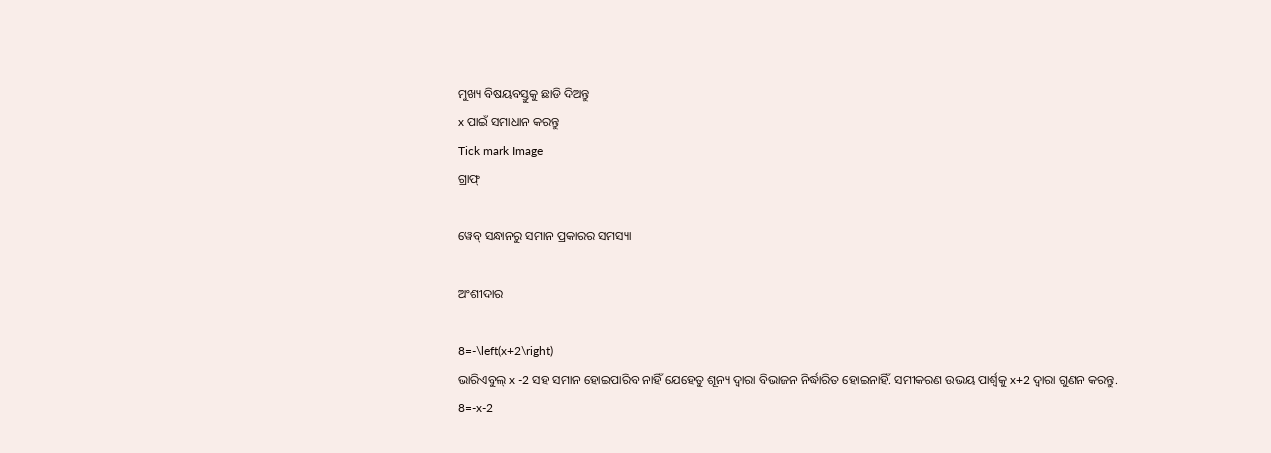ମୁଖ୍ୟ ବିଷୟବସ୍ତୁକୁ ଛାଡି ଦିଅନ୍ତୁ
x ପାଇଁ ସମାଧାନ କରନ୍ତୁ
Tick mark Image
ଗ୍ରାଫ୍

ୱେବ୍ ସନ୍ଧାନରୁ ସମାନ ପ୍ରକାରର ସମସ୍ୟା

ଅଂଶୀଦାର

8=-\left(x+2\right)
ଭାରିଏବୁଲ୍‌ x -2 ସହ ସମାନ ହୋଇପାରିବ ନାହିଁ ଯେହେତୁ ଶୂନ୍ୟ ଦ୍ୱାରା ବିଭାଜନ ନିର୍ଦ୍ଧାରିତ ହୋଇନାହିଁ. ସମୀକରଣ ଉଭୟ ପାର୍ଶ୍ୱକୁ x+2 ଦ୍ୱାରା ଗୁଣନ କରନ୍ତୁ.
8=-x-2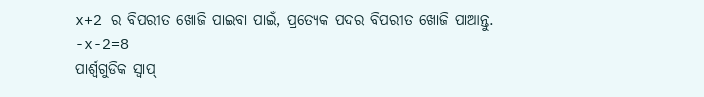x+2 ର ବିପରୀତ ଖୋଜି ପାଇବା ପାଇଁ, ପ୍ରତ୍ୟେକ ପଦର ବିପରୀତ ଖୋଜି ପାଆନ୍ତୁ.
-x-2=8
ପାର୍ଶ୍ୱଗୁଡିକ ସ୍ୱାପ୍‌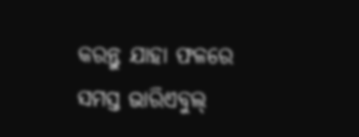କରନ୍ତୁ ଯାହା ଫଳରେ ସମସ୍ତ ଭାରିଏବୁଲ୍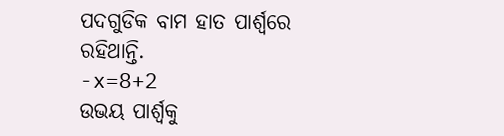ପଦଗୁଡିକ ବାମ ହାତ ପାର୍ଶ୍ୱରେ ରହିଥାନ୍ତି.
-x=8+2
ଉଭୟ ପାର୍ଶ୍ଵକୁ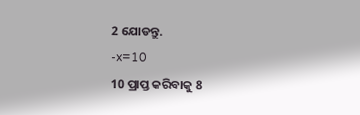2 ଯୋଡନ୍ତୁ.
-x=10
10 ପ୍ରାପ୍ତ କରିବାକୁ 8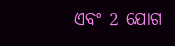ଏବଂ 2 ଯୋଗ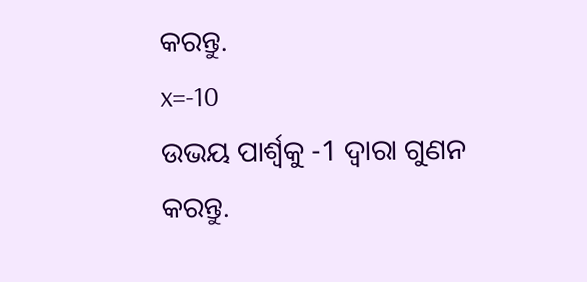କରନ୍ତୁ.
x=-10
ଉଭୟ ପାର୍ଶ୍ୱକୁ -1 ଦ୍ୱାରା ଗୁଣନ କରନ୍ତୁ.